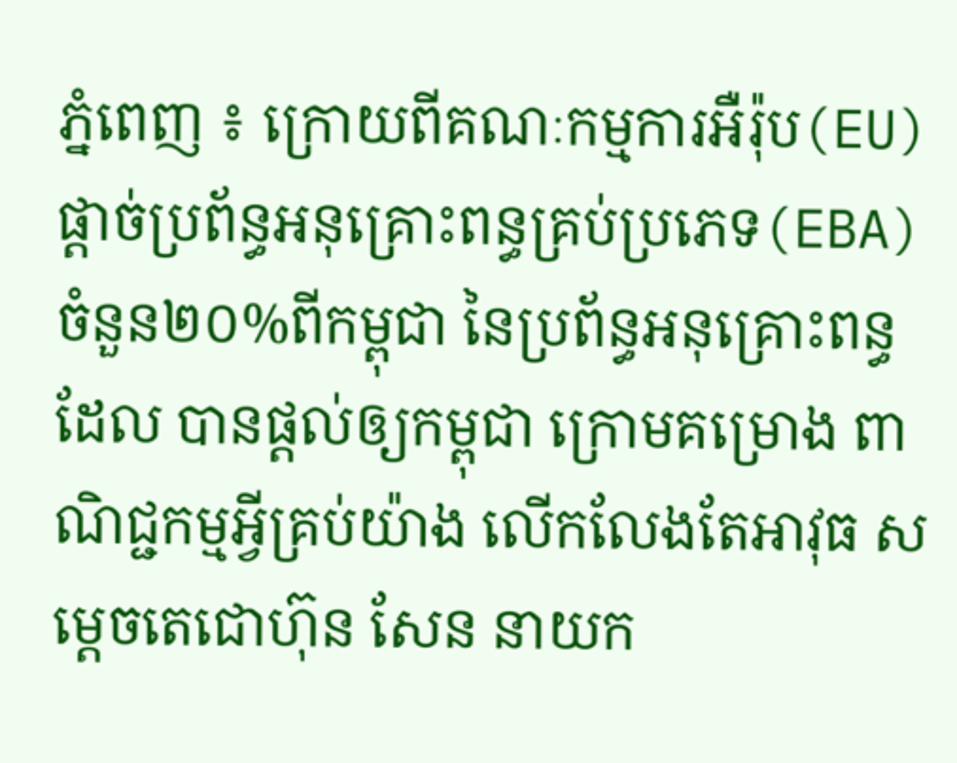ភ្នំពេញ ៖ ក្រោយពីគណៈកម្មការអឺរ៉ុប(EU)ផ្ដាច់ប្រព័ន្ធអនុគ្រោះពន្ធគ្រប់ប្រភេទ(EBA)ចំនួន២០%ពីកម្ពុជា នៃប្រព័ន្ធអនុគ្រោះពន្ធដែល បានផ្តល់ឲ្យកម្ពុជា ក្រោមគម្រោង ពាណិជ្ជកម្មអ្វីគ្រប់យ៉ាង លើកលែងតែអាវុធ សម្ដេចតេជោហ៊ុន សែន នាយក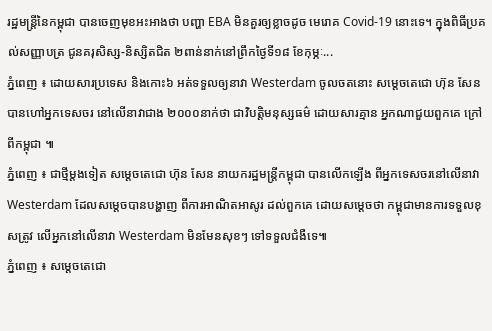រដ្ឋមន្រ្តីនៃកម្ពុជា បានចេញមុខអះអាងថា បញ្ហា EBA មិនគួរឲ្យខ្លាចដូច មេរោគ Covid-19 នោះទេ។ ក្នុងពិធីប្រគល់សញ្ញាបត្រ ជូនគរុសិស្ស-និស្សិតជិត ២ពាន់នាក់នៅព្រឹកថ្ងៃទី១៨ ខែកុម្ភៈ...
ភ្នំពេញ ៖ ដោយសារប្រទេស និងកោះ៦ អត់ទទួលឲ្យនាវា Westerdam ចូលចតនោះ សម្តេចតេជោ ហ៊ុន សែន បានហៅអ្នកទេសចរ នៅលើនាវាជាង ២០០០នាក់ថា ជាវិបត្តិមនុស្សធម៌ ដោយសារគ្មាន អ្នកណាជួយពួកគេ ក្រៅពីកម្ពុជា ៕
ភ្នំពេញ ៖ ជាថ្មីម្តងទៀត សម្តេចតេជោ ហ៊ុន សែន នាយករដ្ឋមន្រ្តីកម្ពុជា បានលើកឡើង ពីអ្នកទេសចរនៅលើនាវា Westerdam ដែលសម្តេចបានបង្ហាញ ពីការអាណិតអាសូរ ដល់ពួកគេ ដោយសម្តេចថា កម្ពុជាមានការទទួលខុសត្រូវ លើអ្នកនៅលើនាវា Westerdam មិនមែនសុខៗ ទៅទទួលជំងឺទេ៕
ភ្នំពេញ ៖ សម្តេចតេជោ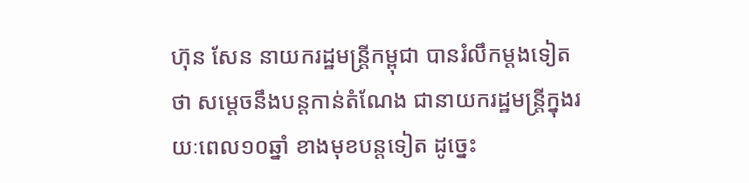ហ៊ុន សែន នាយករដ្ឋមន្រ្តីកម្ពុជា បានរំលឹកម្តងទៀតថា សម្តេចនឹងបន្តកាន់តំណែង ជានាយករដ្ឋមន្រ្តីក្នុងរយៈពេល១០ឆ្នាំ ខាងមុខបន្តទៀត ដូច្នេះ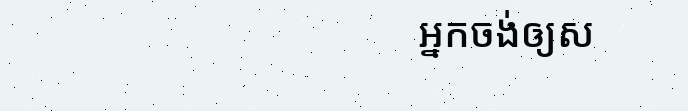អ្នកចង់ឲ្យស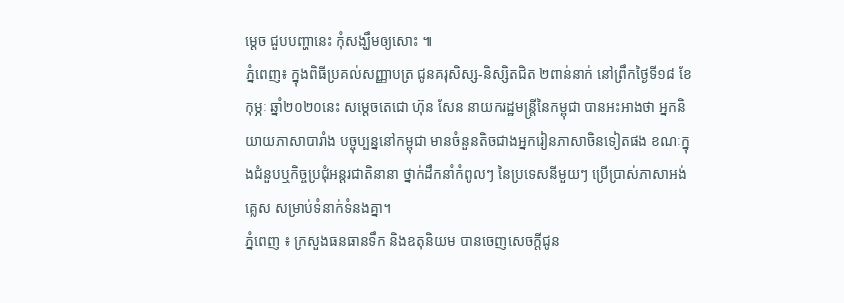ម្តេច ជួបបញ្ហានេះ កុំសង្ឃឹមឲ្យសោះ ៕
ភ្នំពេញ៖ ក្នុងពិធីប្រគល់សញ្ញាបត្រ ជូនគរុសិស្ស-និស្សិតជិត ២ពាន់នាក់ នៅព្រឹកថ្ងៃទី១៨ ខែកុម្ភៈ ឆ្នាំ២០២០នេះ សម្តេចតេជោ ហ៊ុន សែន នាយករដ្ឋមន្ត្រីនៃកម្ពុជា បានអះអាងថា អ្នកនិយាយភាសាបារាំង បច្ចុប្បន្ននៅកម្ពុជា មានចំនួនតិចជាងអ្នករៀនភាសាចិនទៀតផង ខណៈក្នុងជំនួបឬកិច្ចប្រជុំអន្តរជាតិនានា ថ្នាក់ដឹកនាំកំពូលៗ នៃប្រទេសនីមួយៗ ប្រើប្រាស់ភាសាអង់គ្លេស សម្រាប់ទំនាក់ទំនងគ្នា។
ភ្នំពេញ ៖ ក្រសួងធនធានទឹក និងឧតុនិយម បានចេញសេចក្តីជូន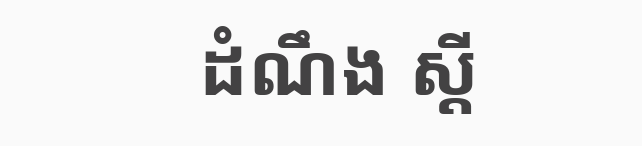ដំណឹង ស្តី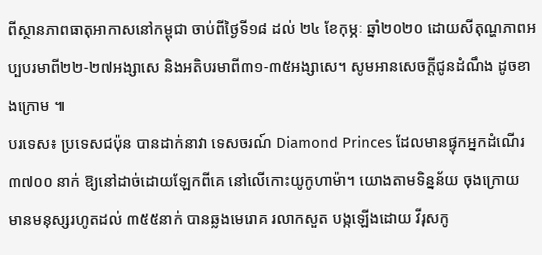ពីស្ថានភាពធាតុអាកាសនៅកម្ពុជា ចាប់ពីថ្ងៃទី១៨ ដល់ ២៤ ខែកុម្ភៈ ឆ្នាំ២០២០ ដោយសីតុណ្ហភាពអប្បបរមាពី២២-២៧អង្សាសេ និងអតិបរមាពី៣១-៣៥អង្សាសេ។ សូមអានសេចក្តីជូនដំណឹង ដូចខាងក្រោម ៕
បរទេស៖ ប្រទេសជប៉ុន បានដាក់នាវា ទេសចរណ៍ Diamond Princes ដែលមានផ្ទុកអ្នកដំណើរ ៣៧០០ នាក់ ឱ្យនៅដាច់ដោយឡែកពីគេ នៅលើកោះយូកូហាម៉ា។ យោងតាមទិន្នន័យ ចុងក្រោយ មានមនុស្សរហូតដល់ ៣៥៥នាក់ បានឆ្លងមេរោគ រលាកសួត បង្កឡើងដោយ វីរុសកូ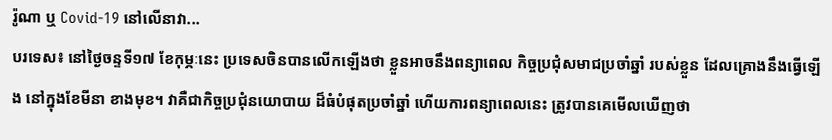រ៉ូណា ឬ Covid-19 នៅលើនាវា...
បរទេស៖ នៅថ្ងៃចន្ទទី១៧ ខែកុម្ភៈនេះ ប្រទេសចិនបានលើកឡើងថា ខ្លួនអាចនឹងពន្យាពេល កិច្ចប្រជុំសមាជប្រចាំឆ្នាំ របស់ខ្លួន ដែលគ្រោងនឹងធ្វើឡើង នៅក្នុងខែមីនា ខាងមុខ។ វាគឺជាកិច្ចប្រជុំនយោបាយ ដ៏ធំបំផុតប្រចាំឆ្នាំ ហើយការពន្យាពេលនេះ ត្រូវបានគេមើលឃើញថា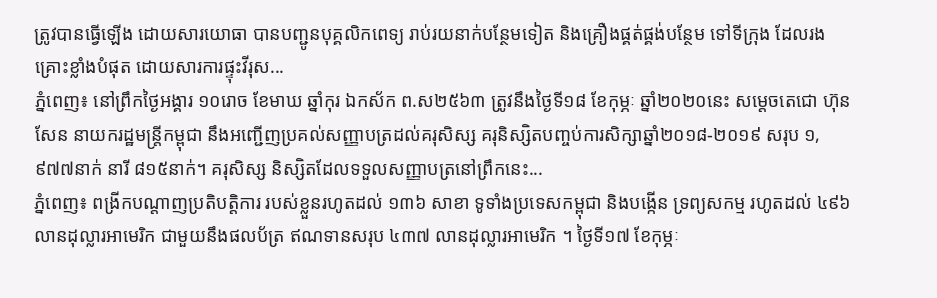ត្រូវបានធ្វើឡើង ដោយសារយោធា បានបញ្ជូនបុគ្គលិកពេទ្យ រាប់រយនាក់បន្ថែមទៀត និងគ្រឿងផ្គត់ផ្គង់បន្ថែម ទៅទីក្រុង ដែលរងគ្រោះខ្លាំងបំផុត ដោយសារការផ្ទុះវីរុស...
ភ្នំពេញ៖ នៅព្រឹកថ្ងៃអង្គារ ១០រោច ខែមាឃ ឆ្នាំកុរ ឯកស័ក ព.ស២៥៦៣ ត្រូវនឹងថ្ងៃទី១៨ ខែកុម្ភៈ ឆ្នាំ២០២០នេះ សម្តេចតេជោ ហ៊ុន សែន នាយករដ្ឋមន្ត្រីកម្ពុជា នឹងអញ្ជើញប្រគល់សញ្ញាបត្រដល់គរុសិស្ស គរុនិស្សិតបញ្ចប់ការសិក្សាឆ្នាំ២០១៨-២០១៩ សរុប ១,៩៧៧នាក់ នារី ៨១៥នាក់។ គរុសិស្ស និស្សិតដែលទទួលសញ្ញាបត្រនៅព្រឹកនេះ...
ភ្នំពេញ៖ ពង្រីកបណ្តាញប្រតិបត្តិការ របស់ខ្លួនរហូតដល់ ១៣៦ សាខា ទូទាំងប្រទេសកម្ពុជា និងបង្កើន ទ្រព្យសកម្ម រហូតដល់ ៤៩៦ លានដុល្លារអាមេរិក ជាមួយនឹងផលប័ត្រ ឥណទានសរុប ៤៣៧ លានដុល្លារអាមេរិក ។ ថ្ងៃទី១៧ ខែកុម្ភៈ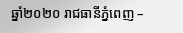ឆ្នាំ២០២០ រាជធានីភ្នំពេញ –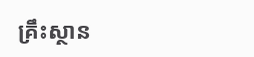គ្រឹះស្ថាន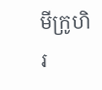មីក្រូហិរ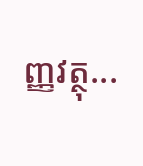ញ្ញវត្ថុ...